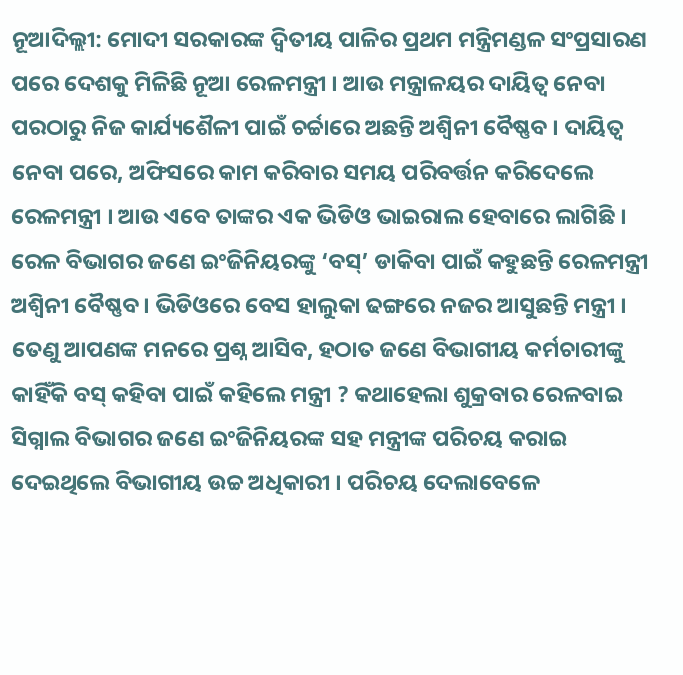ନୂଆଦିଲ୍ଲୀ: ମୋଦୀ ସରକାରଙ୍କ ଦ୍ୱିତୀୟ ପାଳିର ପ୍ରଥମ ମନ୍ତ୍ରିମଣ୍ଡଳ ସଂପ୍ରସାରଣ ପରେ ଦେଶକୁ ମିଳିଛି ନୂଆ ରେଳମନ୍ତ୍ରୀ । ଆଉ ମନ୍ତ୍ରାଳୟର ଦାୟିତ୍ୱ ନେବା ପରଠାରୁ ନିଜ କାର୍ଯ୍ୟଶୈଳୀ ପାଇଁ ଚର୍ଚ୍ଚାରେ ଅଛନ୍ତି ଅଶ୍ୱିନୀ ବୈଷ୍ଣବ । ଦାୟିତ୍ୱ ନେବା ପରେ, ଅଫିସରେ କାମ କରିବାର ସମୟ ପରିବର୍ତ୍ତନ କରିଦେଲେ ରେଳମନ୍ତ୍ରୀ । ଆଉ ଏବେ ତାଙ୍କର ଏକ ଭିଡିଓ ଭାଇରାଲ ହେବାରେ ଲାଗିଛି । ରେଳ ବିଭାଗର ଜଣେ ଇଂଜିନିୟରଙ୍କୁ ‘ବସ୍’ ଡାକିବା ପାଇଁ କହୁଛନ୍ତି ରେଳମନ୍ତ୍ରୀ ଅଶ୍ୱିନୀ ବୈଷ୍ଣବ । ଭିଡିଓରେ ବେସ ହାଲୁକା ଢଙ୍ଗରେ ନଜର ଆସୁଛନ୍ତି ମନ୍ତ୍ରୀ ।
ତେଣୁ ଆପଣଙ୍କ ମନରେ ପ୍ରଶ୍ନ ଆସିବ, ହଠାତ ଜଣେ ବିଭାଗୀୟ କର୍ମଚାରୀଙ୍କୁ କାହିଁକି ବସ୍ କହିବା ପାଇଁ କହିଲେ ମନ୍ତ୍ରୀ ? କଥାହେଲା ଶୁକ୍ରବାର ରେଳବାଇ ସିଗ୍ନାଲ ବିଭାଗର ଜଣେ ଇଂଜିନିୟରଙ୍କ ସହ ମନ୍ତ୍ରୀଙ୍କ ପରିଚୟ କରାଇ ଦେଇଥିଲେ ବିଭାଗୀୟ ଉଚ୍ଚ ଅଧିକାରୀ । ପରିଚୟ ଦେଲାବେଳେ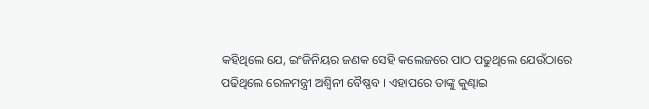କହିଥିଲେ ଯେ, ଇଂଜିନିୟର ଜଣକ ସେହି କଲେଜରେ ପାଠ ପଢୁଥିଲେ ଯେଉଁଠାରେ ପଢିଥିଲେ ରେଳମନ୍ତ୍ରୀ ଅଶ୍ୱିନୀ ବୈଷ୍ଣବ । ଏହାପରେ ତାଙ୍କୁ କୁଣ୍ଢାଇ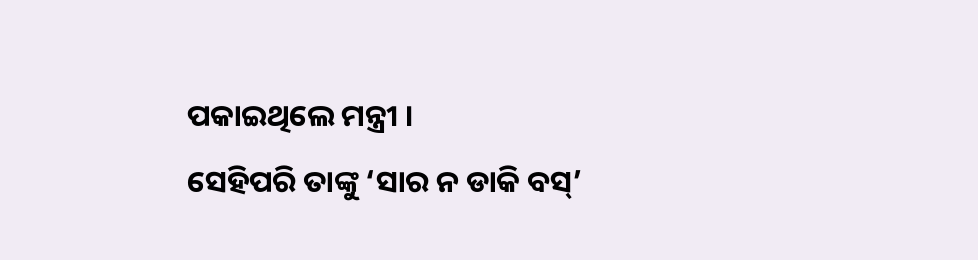ପକାଇଥିଲେ ମନ୍ତ୍ରୀ ।
ସେହିପରି ତାଙ୍କୁ ‘ସାର ନ ଡାକି ବସ୍’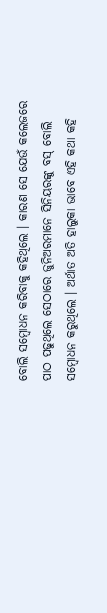ବୋଲି ସମ୍ବୋଧନ କରିବାକୁ କହିଥିଲେ । କାରଣ ସେ ଯେଉଁ କଲେଜରେ ପାଠ ପଢୁଥିଲେ ସେଠାରେ ଜୁନିଅରମାନେ ସିନିୟରଙ୍କୁ ବସ୍ ବୋଲି ସମ୍ବୋଧନ କରୁଥିଲେ । ଅର୍ଥାତ ଅତି ହାଲୁକା ଭାବେ ଏହି କଥା କହି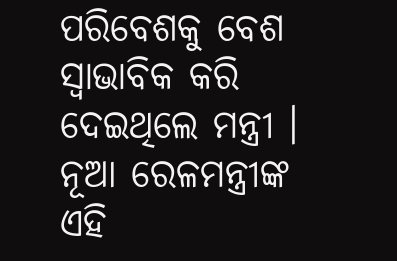ପରିବେଶକୁ ବେଶ ସ୍ୱାଭାବିକ କରି ଦେଇଥିଲେ ମନ୍ତ୍ରୀ । ନୂଆ ରେଳମନ୍ତ୍ରୀଙ୍କ ଏହି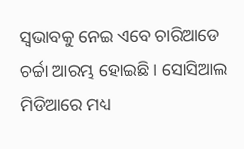ସ୍ୱଭାବକୁ ନେଇ ଏବେ ଚାରିଆଡେ ଚର୍ଚ୍ଚା ଆରମ୍ଭ ହୋଇଛି । ସୋସିଆଲ ମିଡିଆରେ ମଧ୍ୟ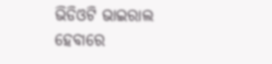ଭିଡିଓଟି ଭାଇରାଲ ହେବାରେ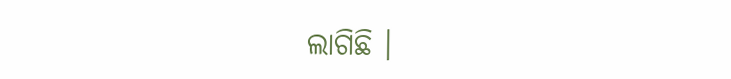ଲାଗିଛି ।